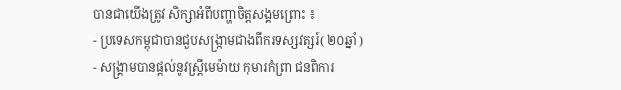បានជាយើងត្រូវ សិក្សាអំពីបញ្ហាចិត្តសង្គមព្រោះ ៖
- ប្រទេសកម្ពុជាបានជួបសង្ក្រាមជាងពីករទស្សវត្សរ៍( ២០ឆ្នាំ )
- សង្គ្រាមបានផ្តល់នូវស្រ្តីមេម៉ាយ កុមារកំព្រា ជនពិការ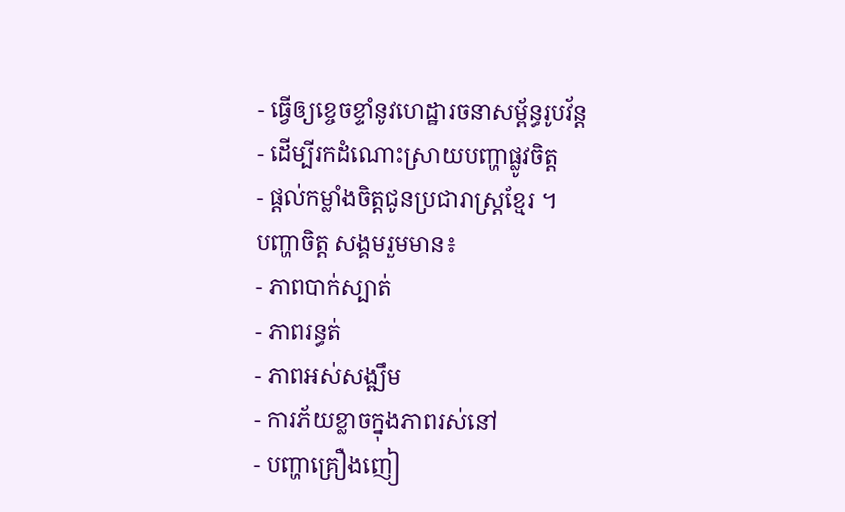- ធ្វើឲ្យខ្ចេចខ្ទាំនូវហេដ្ឋារចនាសម្ព័ន្ធរូបវ័ន្ត
- ដើម្បីរកដំណោះស្រាយបញ្ហាផ្លូវចិត្ត
- ផ្តល់កម្លាំងចិត្តជូនប្រជារាស្រ្តខ្មែរ ។
បញ្ហាចិត្ត សង្គមរួមមាន៖
- ភាពបាក់ស្បាត់
- ភាពរន្ធត់
- ភាពអស់សង្ឍឹម
- ការភ័យខ្លាចក្នុងភាពរស់នៅ
- បញ្ហាគ្រឿងញៀ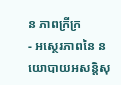ន ភាពក្រីក្រ
- អស្ថេរភាពនៃ នយោបាយអសន្តិសុ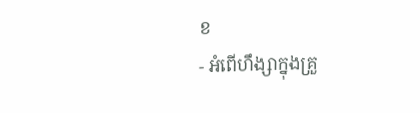ខ
- អំពើហឹង្សាក្នុងគ្រួ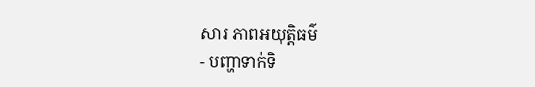សារ ភាពអយុត្តិធម៌
- បញ្ហាទាក់ទិ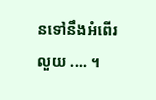នទៅនឹងអំពើរលួយ .... ។